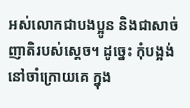អស់លោកជាបងប្អូន និងជាសាច់ញាតិរបស់ស្តេច។ ដូច្នេះ កុំបង្អង់នៅចាំក្រោយគេ ក្នុង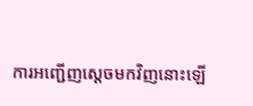ការអញ្ជើញស្តេចមកវិញនោះឡើ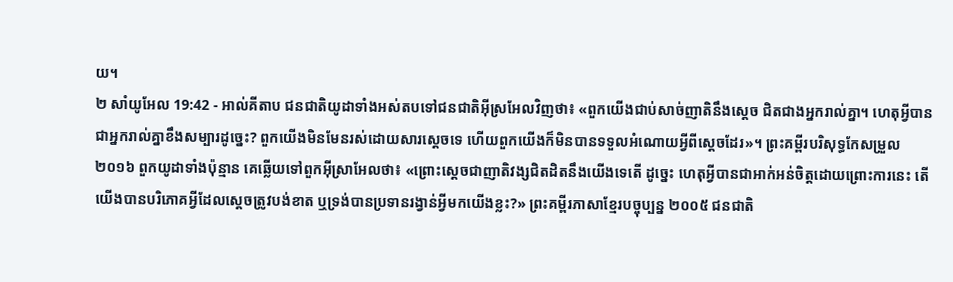យ។
២ សាំយូអែល 19:42 - អាល់គីតាប ជនជាតិយូដាទាំងអស់តបទៅជនជាតិអ៊ីស្រអែលវិញថា៖ «ពួកយើងជាប់សាច់ញាតិនឹងស្តេច ជិតជាងអ្នករាល់គ្នា។ ហេតុអ្វីបានជាអ្នករាល់គ្នាខឹងសម្បារដូច្នេះ? ពួកយើងមិនមែនរស់ដោយសារស្តេចទេ ហើយពួកយើងក៏មិនបានទទួលអំណោយអ្វីពីស្តេចដែរ»។ ព្រះគម្ពីរបរិសុទ្ធកែសម្រួល ២០១៦ ពួកយូដាទាំងប៉ុន្មាន គេឆ្លើយទៅពួកអ៊ីស្រាអែលថា៖ «ព្រោះស្តេចជាញាតិវង្សជិតដិតនឹងយើងទេតើ ដូច្នេះ ហេតុអ្វីបានជាអាក់អន់ចិត្តដោយព្រោះការនេះ តើយើងបានបរិភោគអ្វីដែលស្តេចត្រូវបង់ខាត ឬទ្រង់បានប្រទានរង្វាន់អ្វីមកយើងខ្លះ?» ព្រះគម្ពីរភាសាខ្មែរបច្ចុប្បន្ន ២០០៥ ជនជាតិ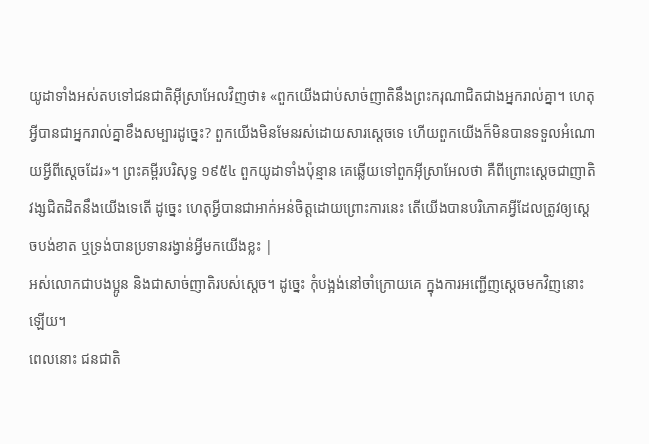យូដាទាំងអស់តបទៅជនជាតិអ៊ីស្រាអែលវិញថា៖ «ពួកយើងជាប់សាច់ញាតិនឹងព្រះករុណាជិតជាងអ្នករាល់គ្នា។ ហេតុអ្វីបានជាអ្នករាល់គ្នាខឹងសម្បារដូច្នេះ? ពួកយើងមិនមែនរស់ដោយសារស្ដេចទេ ហើយពួកយើងក៏មិនបានទទួលអំណោយអ្វីពីស្ដេចដែរ»។ ព្រះគម្ពីរបរិសុទ្ធ ១៩៥៤ ពួកយូដាទាំងប៉ុន្មាន គេឆ្លើយទៅពួកអ៊ីស្រាអែលថា គឺពីព្រោះស្តេចជាញាតិវង្សជិតដិតនឹងយើងទេតើ ដូច្នេះ ហេតុអ្វីបានជាអាក់អន់ចិត្តដោយព្រោះការនេះ តើយើងបានបរិភោគអ្វីដែលត្រូវឲ្យស្តេចបង់ខាត ឬទ្រង់បានប្រទានរង្វាន់អ្វីមកយើងខ្លះ |
អស់លោកជាបងប្អូន និងជាសាច់ញាតិរបស់ស្តេច។ ដូច្នេះ កុំបង្អង់នៅចាំក្រោយគេ ក្នុងការអញ្ជើញស្តេចមកវិញនោះឡើយ។
ពេលនោះ ជនជាតិ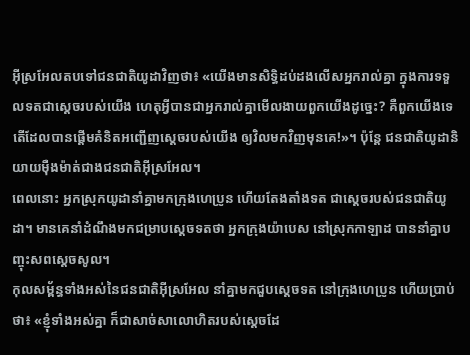អ៊ីស្រអែលតបទៅជនជាតិយូដាវិញថា៖ «យើងមានសិទ្ធិដប់ដងលើសអ្នករាល់គ្នា ក្នុងការទទួលទតជាស្តេចរបស់យើង ហេតុអ្វីបានជាអ្នករាល់គ្នាមើលងាយពួកយើងដូច្នេះ? គឺពួកយើងទេតើដែលបានផ្តើមគំនិតអញ្ជើញស្តេចរបស់យើង ឲ្យវិលមកវិញមុនគេ!»។ ប៉ុន្តែ ជនជាតិយូដានិយាយម៉ឺងម៉ាត់ជាងជនជាតិអ៊ីស្រអែល។
ពេលនោះ អ្នកស្រុកយូដានាំគ្នាមកក្រុងហេប្រូន ហើយតែងតាំងទត ជាស្ដេចរបស់ជនជាតិយូដា។ មានគេនាំដំណឹងមកជម្រាបស្តេចទតថា អ្នកក្រុងយ៉ាបេស នៅស្រុកកាឡាដ បាននាំគ្នាបញ្ចុះសពស្តេចសូល។
កុលសម្ព័ន្ធទាំងអស់នៃជនជាតិអ៊ីស្រអែល នាំគ្នាមកជួបស្តេចទត នៅក្រុងហេប្រូន ហើយប្រាប់ថា៖ «ខ្ញុំទាំងអស់គ្នា ក៏ជាសាច់សាលោហិតរបស់ស្តេចដែ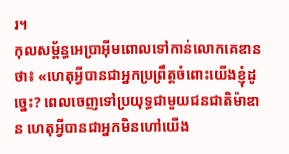រ។
កុលសម្ព័ន្ធអេប្រាអ៊ីមពោលទៅកាន់លោកគេឌានថា៖ «ហេតុអ្វីបានជាអ្នកប្រព្រឹត្តចំពោះយើងខ្ញុំដូច្នេះ? ពេលចេញទៅប្រយុទ្ធជាមួយជនជាតិម៉ាឌាន ហេតុអ្វីបានជាអ្នកមិនហៅយើង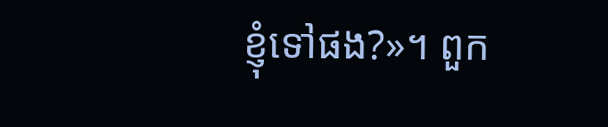ខ្ញុំទៅផង?»។ ពួក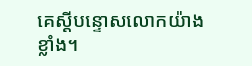គេស្តីបន្ទោសលោកយ៉ាងខ្លាំង។